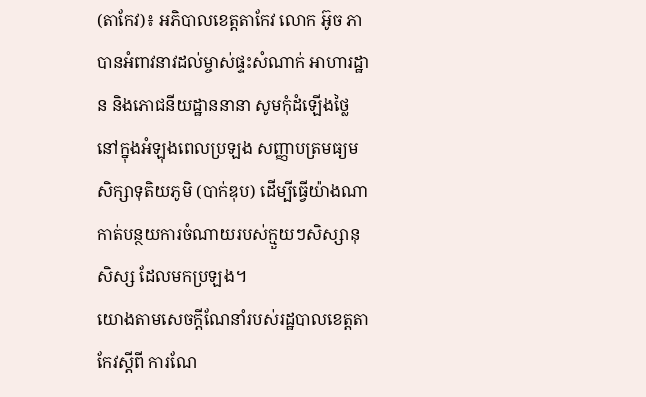(តាកែវ)៖ អភិបាលខេត្តតាកែវ លោក អ៊ូច ភា បានអំពាវនាវដល់ម្ចាស់ផ្ទះសំណាក់ អាហារដ្ឋាន និងភោជនីយដ្ឋាននានា សូមកុំដំឡើងថ្លៃនៅក្នុងអំឡុងពេលប្រឡង សញ្ញាបត្រមធ្យមសិក្សាទុតិយភូមិ (បាក់ឌុប) ដើម្បីធ្វើយ៉ាងណា កាត់បន្ថយការចំណាយរបស់ក្មួយៗសិស្សានុសិស្ស ដែលមកប្រឡង។
យោងតាមសេចក្ដីណែនាំរបស់រដ្ឋបាលខេត្តតាកែវស្ដីពី ការណែ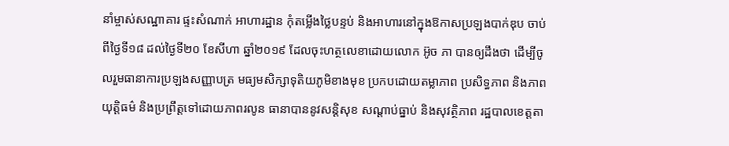នាំម្ចាស់សណ្ឋាគារ ផ្ទះសំណាក់ អាហារដ្ឋាន កុំតម្លើងថ្លៃបន្ទប់ និងអាហារនៅក្នុងឱកាសប្រឡងបាក់ឌុប ចាប់ពីថ្ងៃទី១៨ ដល់ថ្ងៃទី២០ ខែសីហា ឆ្នាំ២០១៩ ដែលចុះហត្ថលេខាដោយលោក អ៊ូច ភា បានឲ្យដឹងថា ដើម្បីចូលរួមធានាការប្រឡងសញ្ញាបត្រ មធ្យមសិក្សាទុតិយភូមិខាងមុខ ប្រកបដោយតម្លាភាព ប្រសិទ្ធភាព និងភាពយុត្តិធម៌ និងប្រព្រឹត្តទៅដោយភាពរលូន ធានាបាននូវសន្តិសុខ សណ្ដាប់ធ្នាប់ និងសុវត្ថិភាព រដ្ឋបាលខេត្តតា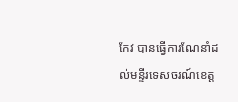កែវ បានធ្វើការណែនាំដល់មន្ទីរទេសចរណ៍ខេត្ត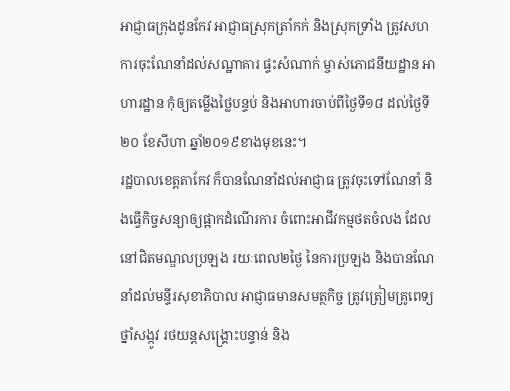អាជ្ញាធក្រុងដូនកែវ អាជ្ញាធស្រុកត្រាំកក់ និងស្រុកទ្រាំង ត្រូវសហការចុះណែនាំដល់សណ្ឋាគារ ផ្ទះសំណាក់ ម្ចាស់ភោជនីយដ្ឋាន អាហារដ្ឋាន កុំឲ្យតម្លើងថ្លៃបន្ទប់ និងអាហារចាប់ពីថ្ងៃទី១៨ ដល់ថ្ងៃទី២០ ខែសីហា ឆ្នាំ២០១៩ខាងមុខនេះ។
រដ្ឋបាលខេត្តតាកែវ ក៏បានណែនាំដល់អាជ្ញាធ ត្រូវចុះទៅណែនាំ និងធ្វើកិច្ចសន្យាឲ្យផ្អាកដំណើរការ ចំពោះអាជីវកម្មថតចំលង ដែលនៅជិតមណ្ឌលប្រឡង រយៈពេល២ថ្ងៃ នៃការប្រឡង និងបានណែនាំដល់មន្ទីរសុខាភិបាល អាជ្ញាធមានសមត្ថកិច្ច ត្រូវត្រៀមគ្រូពេទ្យ ថ្នាំសង្កូវ រថយន្តសង្រ្គោះបន្ទាន់ និង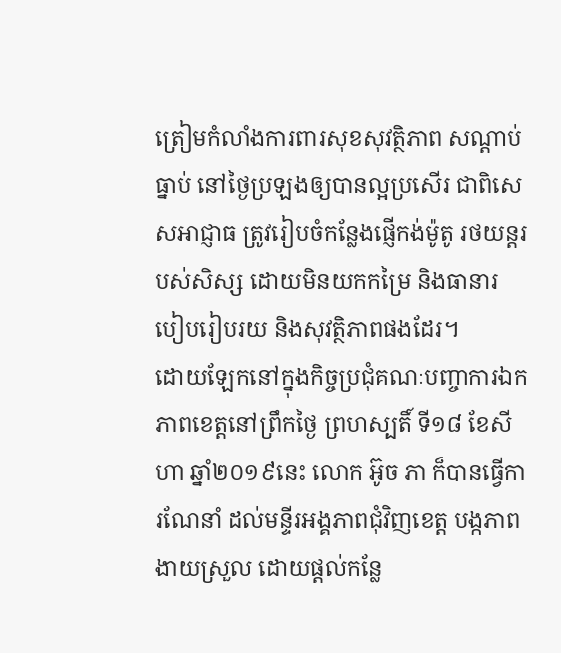ត្រៀមកំលាំងការពារសុខសុវត្ថិភាព សណ្ដាប់ធ្នាប់ នៅថ្ងៃប្រឡងឲ្យបានល្អប្រសើរ ជាពិសេសអាជ្ញាធ ត្រូវរៀបចំកន្លែងផ្ញើកង់ម៉ូតូ រថយន្តរបស់សិស្ស ដោយមិនយកកម្រៃ និងធានារបៀបរៀបរយ និងសុវត្ថិភាពផងដែរ។
ដោយឡែកនៅក្នុងកិច្ចប្រជុំគណៈបញ្ចាការឯកភាពខេត្តនៅព្រឹកថ្ងៃ ព្រហស្បតិ៍ ទី១៨ ខែសីហា ឆ្នាំ២០១៩នេះ លោក អ៊ូច ភា ក៏បានធ្វើការណែនាំ ដល់មន្ទីរអង្គភាពជុំវិញខេត្ត បង្កភាពងាយស្រួល ដោយផ្តល់កន្លែ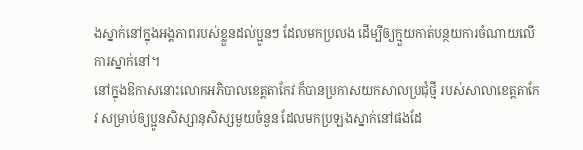ងស្នាក់នៅក្នុងអង្គភាពរបស់ខ្លួនដល់ប្អូនៗ ដែលមកប្រលង ដើម្បីឲ្យក្មួយកាត់បន្ថយការចំណាយលើការស្នាក់នៅ។
នៅក្នុងឱកាសនោះលោកអភិបាលខេត្តតាកែវ ក៏បានប្រកាសយកសាលប្រជុំថ្មី របស់សាលាខេត្តតាកែវ សម្រាប់ឲ្យប្អូនសិស្សានុសិស្សមួយចំនួន ដែលមកប្រឡងស្នាក់នៅផងដែ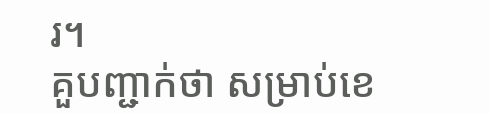រ។
គួបញ្ជាក់ថា សម្រាប់ខេ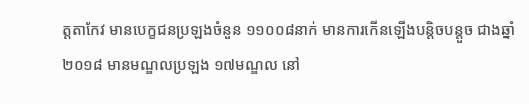ត្តតាកែវ មានបេក្ខជនប្រឡងចំនួន ១១០០៨នាក់ មានការកើនឡើងបន្តិចបន្តួច ជាងឆ្នាំ២០១៨ មានមណ្ឌលប្រឡង ១៧មណ្ឌល នៅ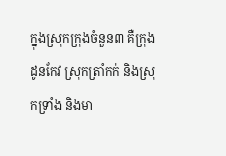ក្នុងស្រុកក្រុងចំនួន៣ គឺក្រុងដូនកែវ ស្រុកត្រាំកក់ និងស្រុកទ្រាំង និងមា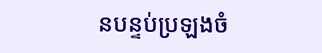នបន្ទប់ប្រឡងចំ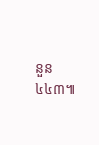នួន៤៤៣៕